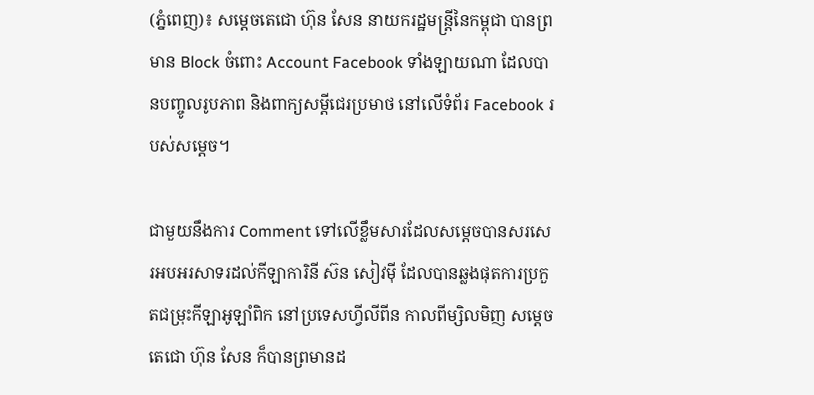(ភ្នំពេញ)៖ សម្តេចតេជោ ហ៊ុន សែន នាយករដ្ឋមន្រ្តីនៃកម្ពុជា បានព្រមាន Block ចំពោះ Account Facebook ទាំងឡាយណា ដែលបានបញ្ចូលរូបភាព និងពាក្យសម្តីជេរប្រមាថ នៅលើទំព័រ Facebook របស់សម្តេច។

ជាមួយនឹងការ Comment ទៅលើខ្លឹមសារដែលសម្តេចបានសរសេរអបអរសាទរដល់កីឡាការិនី ស៊ន សៀវម៉ី ដែលបានឆ្លងផុតការប្រកួតជម្រុះកីឡាអូឡាំពិក នៅប្រទេសហ្វីលីពីន កាលពីម្សិលមិញ សម្តេចតេជោ ហ៊ុន សែន ក៏បានព្រមានដ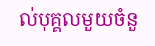ល់បុគ្គលមួយចំនួ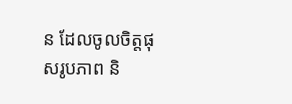ន ដែលចូលចិត្តផុសរូបភាព និ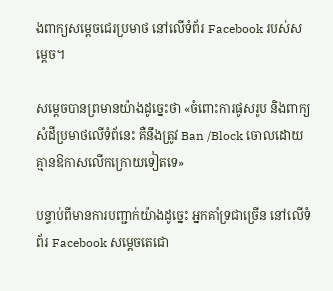ងពាក្យសម្តេចជេរប្រមាថ នៅលើទំព័រ Facebook របស់សម្តេច។

សម្តេចបានព្រមានយ៉ាងដូច្នេះថា «ចំពោះការផូសរូប និងពាក្យសំដីប្រមាថលើទំព័នេះ គឺនឹងត្រូវ Ban /Block ចោលដោយគ្មានឱកាសលើកក្រោយទៀតទេ»

បន្ទាប់ពីមានការបញ្ជាក់យ៉ាងដូច្នេះ អ្នកគាំទ្រជាច្រើន នៅលើទំព័រ Facebook សម្តេចតេជោ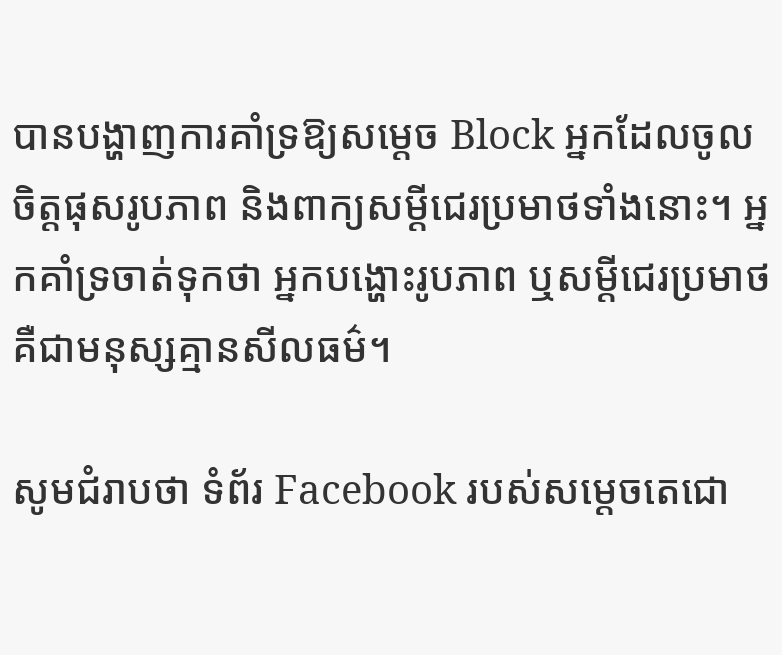បានបង្ហាញការគាំទ្រឱ្យសម្តេច Block អ្នកដែលចូលចិត្តផុសរូបភាព និងពាក្យសម្តីជេរប្រមាថទាំងនោះ។ អ្នកគាំទ្រចាត់ទុកថា អ្នកបង្ហោះរូបភាព ឬសម្តីជេរប្រមាថ គឺជាមនុស្សគ្មានសីលធម៌។

សូមជំរាបថា ទំព័រ Facebook របស់សម្តេចតេជោ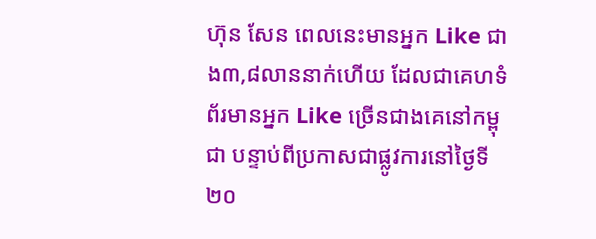ហ៊ុន សែន ពេលនេះមានអ្នក Like ជាង៣,៨លាននាក់ហើយ ដែលជាគេហទំព័រមានអ្នក Like ច្រើនជាងគេនៅកម្ពុជា បន្ទាប់ពីប្រកាសជាផ្លូវការនៅថ្ងៃទី២០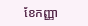ខែកញ្ញា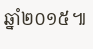ឆ្នាំ២០១៥៕